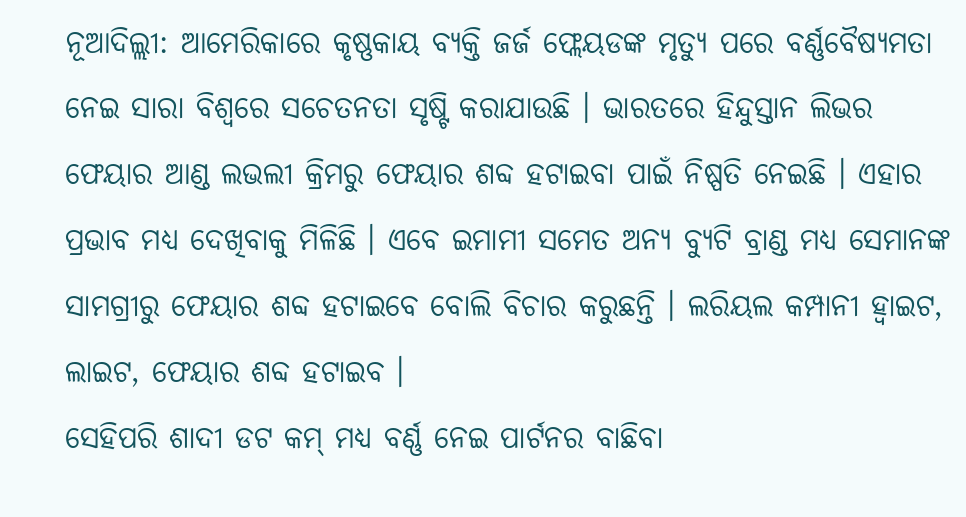ନୂଆଦିଲ୍ଲୀ: ଆମେରିକାରେ କୃଷ୍ଣକାୟ ବ୍ୟକ୍ତି ଜର୍ଜ ଫ୍ଲେୟଡଙ୍କ ମୃତ୍ୟୁ ପରେ ବର୍ଣ୍ଣବୈଷ୍ୟମତା ନେଇ ସାରା ବିଶ୍ୱରେ ସଚେତନତା ସୃଷ୍ଟି କରାଯାଉଛି । ଭାରତରେ ହିନ୍ଦୁସ୍ତାନ ଲିଭର ଫେୟାର ଆଣ୍ଡ ଲଭଲୀ କ୍ରିମରୁ ଫେୟାର ଶବ୍ଦ ହଟାଇବା ପାଇଁ ନିଷ୍ପତି ନେଇଛି । ଏହାର ପ୍ରଭାବ ମଧ୍ୟ ଦେଖିବାକୁ ମିଳିଛି । ଏବେ ଇମାମୀ ସମେତ ଅନ୍ୟ ବ୍ୟୁଟି ବ୍ରାଣ୍ଡ ମଧ୍ୟ ସେମାନଙ୍କ ସାମଗ୍ରୀରୁ ଫେୟାର ଶବ୍ଦ ହଟାଇବେ ବୋଲି ବିଚାର କରୁଛନ୍ତି । ଲରିୟଲ କମ୍ପାନୀ ହ୍ୱାଇଟ, ଲାଇଟ, ଫେୟାର ଶବ୍ଦ ହଟାଇବ ।
ସେହିପରି ଶାଦୀ ଡଟ କମ୍ ମଧ୍ୟ ବର୍ଣ୍ଣ ନେଇ ପାର୍ଟନର ବାଛିବା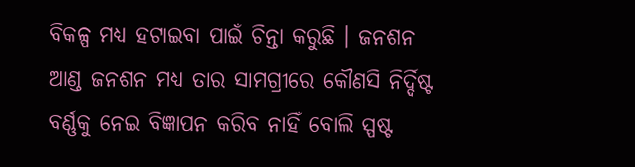ବିକଳ୍ପ ମଧ୍ୟ ହଟାଇବା ପାଇଁ ଚିନ୍ତା କରୁଛି । ଜନଶନ ଆଣ୍ଡ ଜନଶନ ମଧ୍ୟ ତାର ସାମଗ୍ରୀରେ କୌଣସି ନିର୍ଦ୍ଦିଷ୍ଟ ବର୍ଣ୍ଣକୁ ନେଇ ବିଜ୍ଞାପନ କରିବ ନାହିଁ ବୋଲି ସ୍ପଷ୍ଟ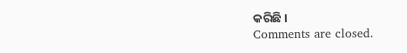କରିଛି ।
Comments are closed.